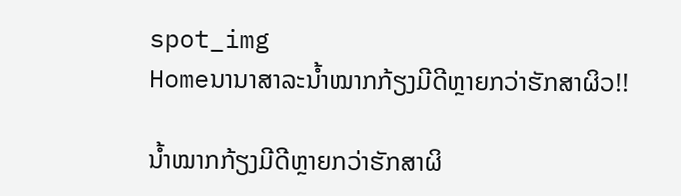spot_img
Homeນານາສາລະນໍ້າໝາກກ້ຽງມີດີຫຼາຍກວ່າຮັກສາຜິວ!!

ນໍ້າໝາກກ້ຽງມີດີຫຼາຍກວ່າຮັກສາຜິ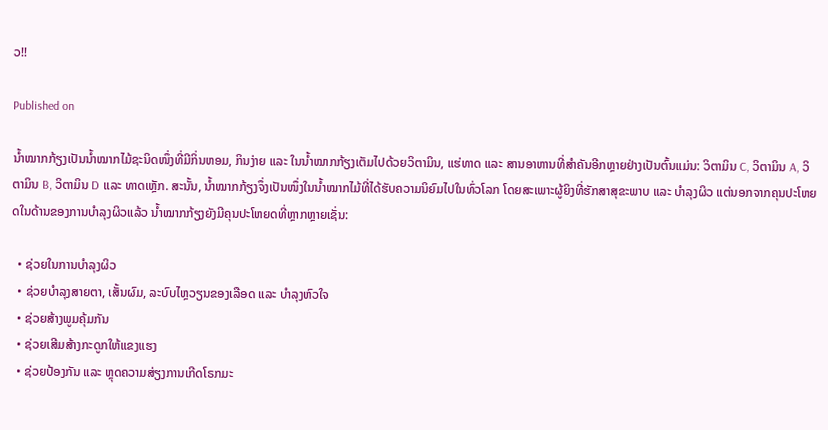ວ!!

Published on

ນໍ້າໝາກກ້ຽງເປັນນໍ້າໝາກໄມ້ຊະນິດໜຶ່ງທີ່ມີກິ່ນຫອມ, ກິນງ່າຍ ແລະ ໃນນໍ້າໝາກກ້ຽງເຕັມໄປດ້ວຍວິຕາມິນ, ແຮ່ທາດ ແລະ ສານອາຫານທີ່ສໍາຄັນອີກຫຼາຍຢ່າງເປັນຕົ້ນແມ່ນ: ວິຕາມິນ C, ວິຕາມິນ A, ວິຕາມິນ B, ວິຕາມິນ D ແລະ ທາດເຫຼັກ. ສະນັ້ນ, ນໍ້າໝາກກ້ຽງຈຶ່ງເປັນໜຶ່ງໃນນໍ້າໝາກໄມ້ທີ່ໄດ້ຮັບຄວາມນິຍົມໄປໃນທົ່ວໂລກ ໂດຍສະເພາະຜູ້ຍິງທີ່ຮັກສາສຸຂະພາບ ແລະ ບໍາລຸງຜິວ ແຕ່ນອກຈາກຄຸນປະໂຫຍດໃນດ້ານຂອງການບໍາລຸງຜິວແລ້ວ ນໍ້າໝາກກ້ຽງຍັງມີຄຸນປະໂຫຍດທີ່ຫຼາກຫຼາຍເຊັ່ນ:

  • ຊ່ວຍໃນການບໍາລຸງຜິວ
  • ຊ່ວຍບໍາລຸງສາຍຕາ, ເສັ້ນຜົມ, ລະບົບໄຫຼວຽນຂອງເລືອດ ແລະ ບໍາລຸງຫົວໃຈ
  • ຊ່ວຍສ້າງພູມຄຸ້ມກັນ
  • ຊ່ວຍເສີມສ້າງກະດູກໃຫ້ແຂງແຮງ
  • ຊ່ວຍປ້ອງກັນ ແລະ ຫຼຸດຄວາມສ່ຽງການເກີດໂຣກມະ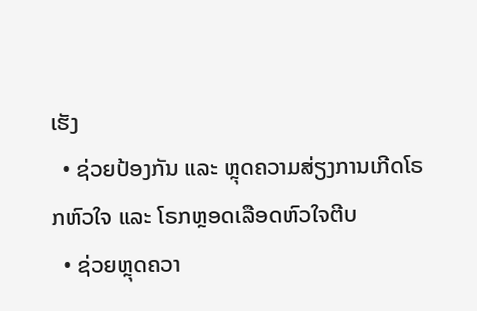ເຮັງ
  • ຊ່ວຍປ້ອງກັນ ແລະ ຫຼຸດຄວາມສ່ຽງການເກີດໂຣກຫົວໃຈ ແລະ ໂຣກຫຼອດເລືອດຫົວໃຈຕີບ
  • ຊ່ວຍຫຼຸດຄວາ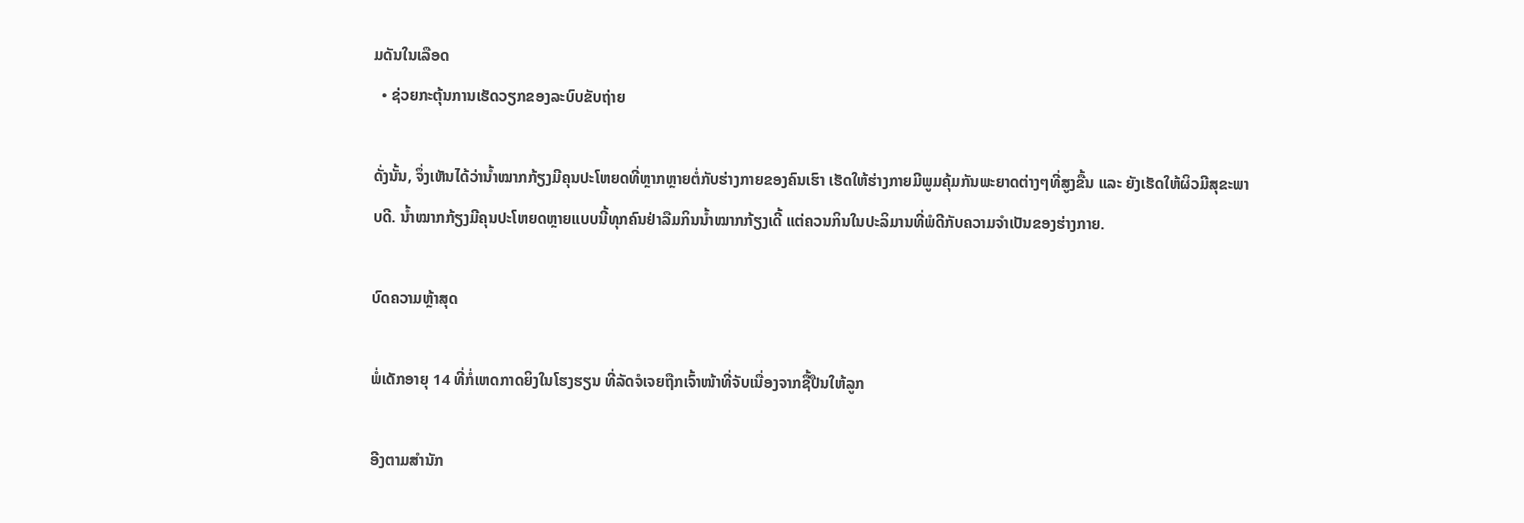ມດັນໃນເລືອດ
  • ຊ່ວຍກະຕຸ້ນການເຮັດວຽກຂອງລະບົບຂັບຖ່າຍ

ດັ່ງນັ້ນ, ຈຶ່ງເຫັນໄດ້ວ່ານໍ້າໝາກກ້ຽງມີຄຸນປະໂຫຍດທີ່ຫຼາກຫຼາຍຕໍ່ກັບຮ່າງກາຍຂອງຄົນເຮົາ ເຮັດໃຫ້ຮ່າງກາຍມີພູມຄຸ້ມກັນພະຍາດຕ່າງໆທີ່ສູງຂື້ນ ແລະ ຍັງເຮັດໃຫ້ຜິວມີສຸຂະພາບດີ. ນໍ້າໝາກກ້ຽງມີຄຸນປະໂຫຍດຫຼາຍແບບນີ້ທຸກຄົນຢ່າລືມກິນນໍ້າໝາກກ້ຽງເດີ້ ແຕ່ຄວນກິນໃນປະລິມານທີ່ພໍດີກັບຄວາມຈໍາເປັນຂອງຮ່າງກາຍ.

ບົດຄວາມຫຼ້າສຸດ

ພໍ່ເດັກອາຍຸ 14 ທີ່ກໍ່ເຫດກາດຍິງໃນໂຮງຮຽນ ທີ່ລັດຈໍເຈຍຖືກເຈົ້າໜ້າທີ່ຈັບເນື່ອງຈາກຊື້ປືນໃຫ້ລູກ

ອີງຕາມສຳນັກ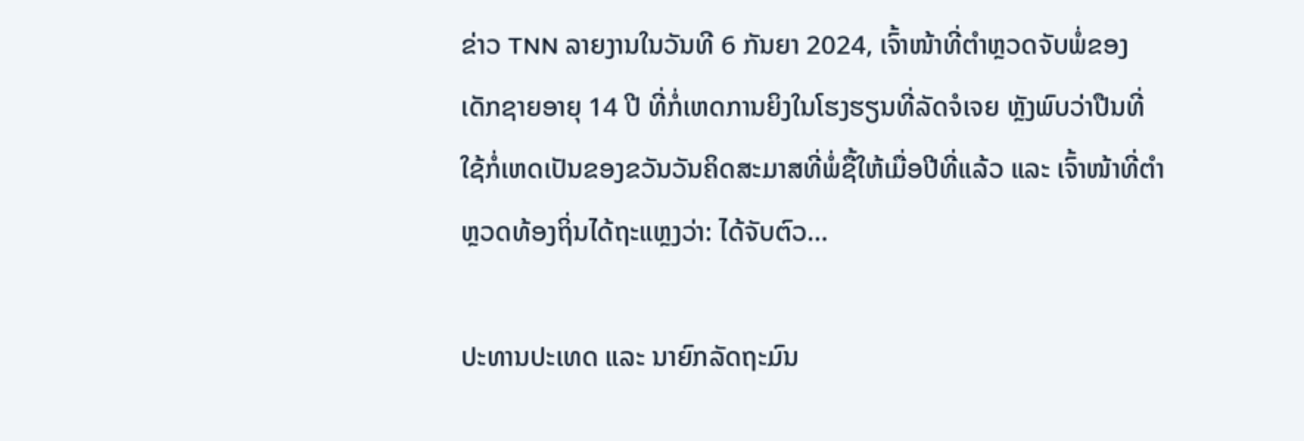ຂ່າວ TNN ລາຍງານໃນວັນທີ 6 ກັນຍາ 2024, ເຈົ້າໜ້າທີ່ຕຳຫຼວດຈັບພໍ່ຂອງເດັກຊາຍອາຍຸ 14 ປີ ທີ່ກໍ່ເຫດການຍິງໃນໂຮງຮຽນທີ່ລັດຈໍເຈຍ ຫຼັງພົບວ່າປືນທີ່ໃຊ້ກໍ່ເຫດເປັນຂອງຂວັນວັນຄິດສະມາສທີ່ພໍ່ຊື້ໃຫ້ເມື່ອປີທີ່ແລ້ວ ແລະ ເຈົ້າໜ້າທີ່ຕຳຫຼວດທ້ອງຖິ່ນໄດ້ຖະແຫຼງວ່າ: ໄດ້ຈັບຕົວ...

ປະທານປະເທດ ແລະ ນາຍົກລັດຖະມົນ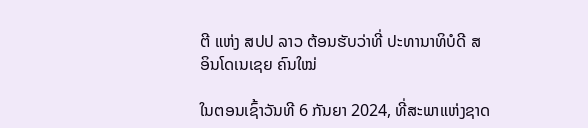ຕີ ແຫ່ງ ສປປ ລາວ ຕ້ອນຮັບວ່າທີ່ ປະທານາທິບໍດີ ສ ອິນໂດເນເຊຍ ຄົນໃໝ່

ໃນຕອນເຊົ້າວັນທີ 6 ກັນຍາ 2024, ທີ່ສະພາແຫ່ງຊາດ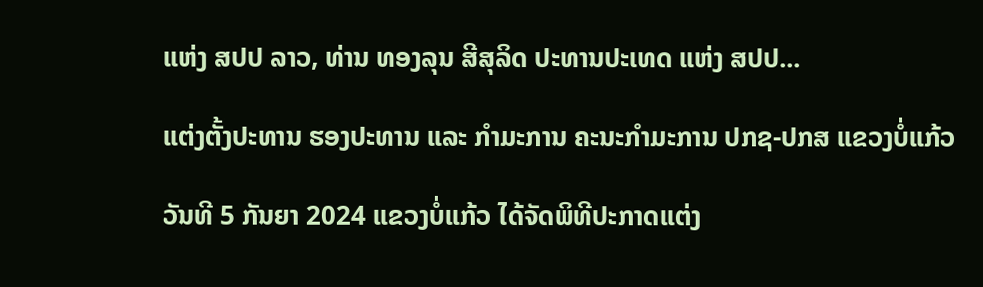ແຫ່ງ ສປປ ລາວ, ທ່ານ ທອງລຸນ ສີສຸລິດ ປະທານປະເທດ ແຫ່ງ ສປປ...

ແຕ່ງຕັ້ງປະທານ ຮອງປະທານ ແລະ ກຳມະການ ຄະນະກຳມະການ ປກຊ-ປກສ ແຂວງບໍ່ແກ້ວ

ວັນທີ 5 ກັນຍາ 2024 ແຂວງບໍ່ແກ້ວ ໄດ້ຈັດພິທີປະກາດແຕ່ງ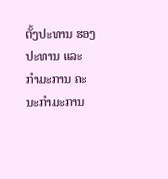ຕັ້ງປະທານ ຮອງປະທານ ແລະ ກຳມະການ ຄະນະກຳມະການ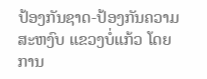ປ້ອງກັນຊາດ-ປ້ອງກັນຄວາມສະຫງົບ ແຂວງບໍ່ແກ້ວ ໂດຍການ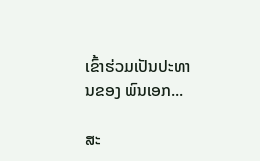ເຂົ້າຮ່ວມເປັນປະທານຂອງ ພົນເອກ...

ສະ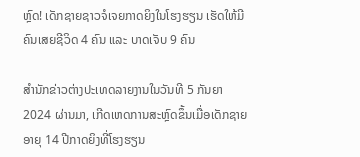ຫຼົດ! ເດັກຊາຍຊາວຈໍເຈຍກາດຍິງໃນໂຮງຮຽນ ເຮັດໃຫ້ມີຄົນເສຍຊີວິດ 4 ຄົນ ແລະ ບາດເຈັບ 9 ຄົນ

ສຳນັກຂ່າວຕ່າງປະເທດລາຍງານໃນວັນທີ 5 ກັນຍາ 2024 ຜ່ານມາ, ເກີດເຫດການສະຫຼົດຂຶ້ນເມື່ອເດັກຊາຍອາຍຸ 14 ປີກາດຍິງທີ່ໂຮງຮຽນ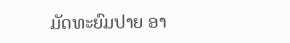ມັດທະຍົມປາຍ ອາ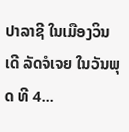ປາລາຊີ ໃນເມືອງວິນເດີ ລັດຈໍເຈຍ ໃນວັນພຸດ ທີ 4...